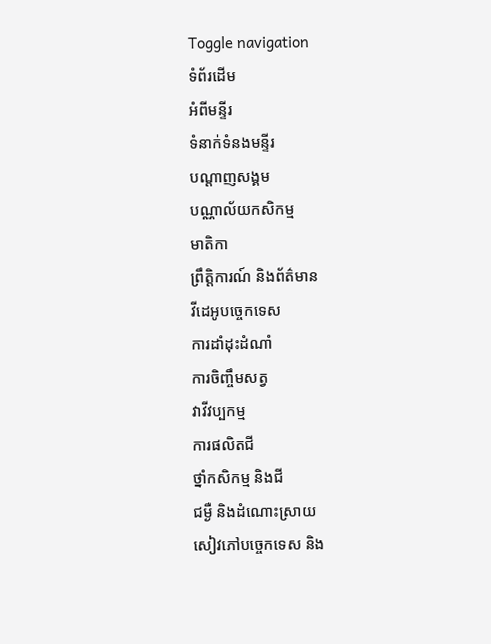Toggle navigation
ទំព័រដើម
អំពីមន្ទីរ
ទំនាក់ទំនងមន្ទីរ
បណ្តាញសង្គម
បណ្ណាល័យកសិកម្ម
មាតិកា
ព្រឹត្តិការណ៍ និងព័ត៌មាន
វីដេអូបច្ចេកទេស
ការដាំដុះដំណាំ
ការចិញ្ចឹមសត្វ
វាវីវប្បកម្ម
ការផលិតជី
ថ្នាំកសិកម្ម និងជី
ជម្ងឺ និងដំណោះស្រាយ
សៀវភៅបច្ចេកទេស និង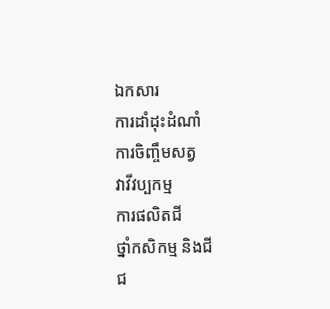ឯកសារ
ការដាំដុះដំណាំ
ការចិញ្ចឹមសត្វ
វាវីវប្បកម្ម
ការផលិតជី
ថ្នាំកសិកម្ម និងជី
ជ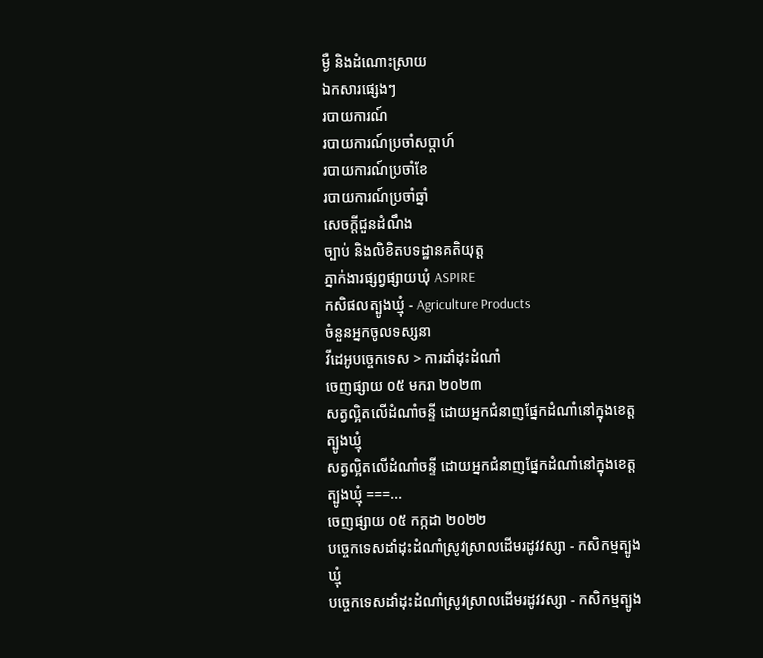ម្ងឺ និងដំណោះស្រាយ
ឯកសារផ្សេងៗ
របាយការណ៍
របាយការណ៍ប្រចាំសប្ដាហ៍
របាយការណ៍ប្រចាំខែ
របាយការណ៍ប្រចាំឆ្នាំ
សេចក្តីជួនដំណឹង
ច្បាប់ និងលិខិតបទដ្ឋានគតិយុត្ត
ភ្នាក់ងារផ្សព្វផ្សាយឃុំ ASPIRE
កសិផលត្បូងឃ្មុំ - Agriculture Products
ចំនួនអ្នកចូលទស្សនា
វីដេអូបច្ចេកទេស > ការដាំដុះដំណាំ
ចេញផ្សាយ ០៥ មករា ២០២៣
សត្វល្អិតលើដំណាំចន្ទី ដោយអ្នកជំនាញផ្នែកដំណាំនៅក្នុងខេត្តត្បូងឃ្មុំ
សត្វល្អិតលើដំណាំចន្ទី ដោយអ្នកជំនាញផ្នែកដំណាំនៅក្នុងខេត្តត្បូងឃ្មុំ ===...
ចេញផ្សាយ ០៥ កក្កដា ២០២២
បច្ចេកទេសដាំដុះដំណាំស្រូវស្រាលដើមរដូវវស្សា - កសិកម្មត្បូងឃ្មុំ
បច្ចេកទេសដាំដុះដំណាំស្រូវស្រាលដើមរដូវវស្សា - កសិកម្មត្បូង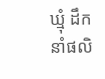ឃ្មុំ ដឹកនាំផលិ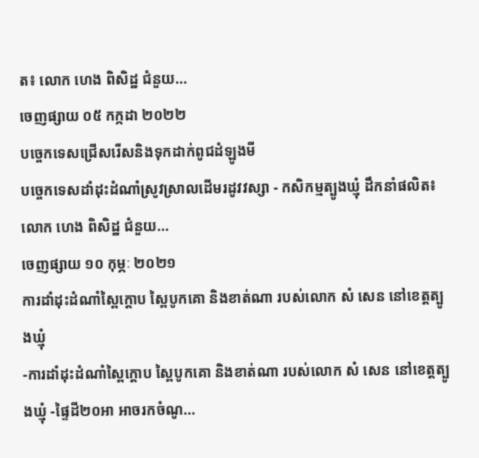ត៖ លោក ហេង ពិសិដ្ឋ ជំនួយ...
ចេញផ្សាយ ០៥ កក្កដា ២០២២
បច្ចេកទេសជ្រើសរើសនិងទុកដាក់ពូជដំឡូងមី
បច្ចេកទេសដាំដុះដំណាំស្រូវស្រាលដើមរដូវវស្សា - កសិកម្មត្បូងឃ្មុំ ដឹកនាំផលិត៖ លោក ហេង ពិសិដ្ឋ ជំនួយ...
ចេញផ្សាយ ១០ កុម្ភៈ ២០២១
ការដាំដុះដំណាំស្ពៃក្តោប ស្ពៃបូកគោ និងខាត់ណា របស់លោក សំ សេន នៅខេត្តត្បូងឃ្មុំ
-ការដាំដុះដំណាំស្ពៃក្តោប ស្ពៃបូកគោ និងខាត់ណា របស់លោក សំ សេន នៅខេត្តត្បូងឃ្មុំ -ផ្ទៃដី២០អា អាចរកចំណូ...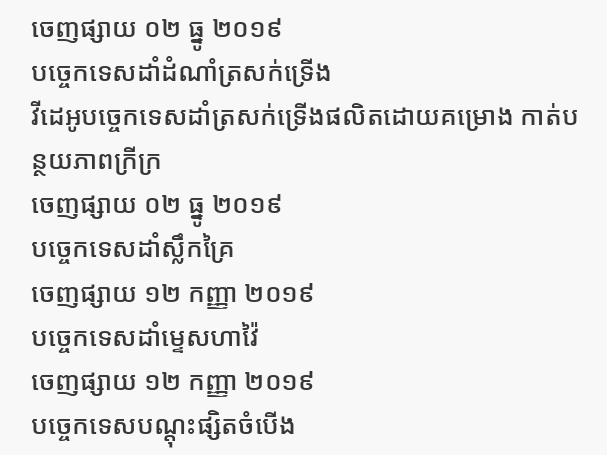ចេញផ្សាយ ០២ ធ្នូ ២០១៩
បច្ចេកទេសដាំដំណាំត្រសក់ទ្រើង
វីដេអូបច្ចេកទេសដាំត្រសក់ទ្រើងផលិតដោយគម្រោង កាត់បន្ថយភាពក្រីក្រ
ចេញផ្សាយ ០២ ធ្នូ ២០១៩
បច្ចេកទេសដាំស្លឹកគ្រៃ
ចេញផ្សាយ ១២ កញ្ញា ២០១៩
បច្ចេកទេសដាំម្ទេសហាវ៉ៃ
ចេញផ្សាយ ១២ កញ្ញា ២០១៩
បច្ចេកទេសបណ្តុះផ្សិតចំបើង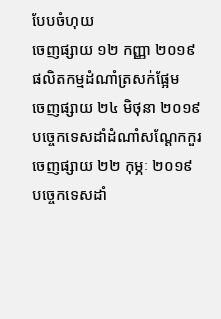បែបចំហុយ
ចេញផ្សាយ ១២ កញ្ញា ២០១៩
ផលិតកម្មដំណាំត្រសក់ផ្អែម
ចេញផ្សាយ ២៤ មិថុនា ២០១៩
បច្ចេកទេសដាំដំណាំសណ្តែកកួរ
ចេញផ្សាយ ២២ កុម្ភៈ ២០១៩
បច្ចេកទេសដាំ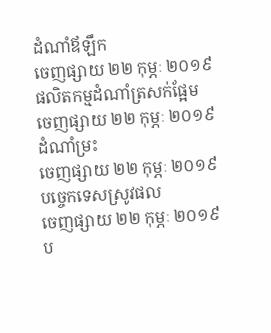ដំណាំឪឡឹក
ចេញផ្សាយ ២២ កុម្ភៈ ២០១៩
ផលិតកម្មដំណាំត្រសក់ផ្អែម
ចេញផ្សាយ ២២ កុម្ភៈ ២០១៩
ដំណាំម្រះ
ចេញផ្សាយ ២២ កុម្ភៈ ២០១៩
បច្ចេកទេសស្រូវផល
ចេញផ្សាយ ២២ កុម្ភៈ ២០១៩
ប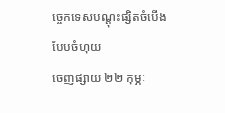ច្ចេកទេសបណ្តុះផ្សិតចំបើងបែបចំហុយ
ចេញផ្សាយ ២២ កុម្ភៈ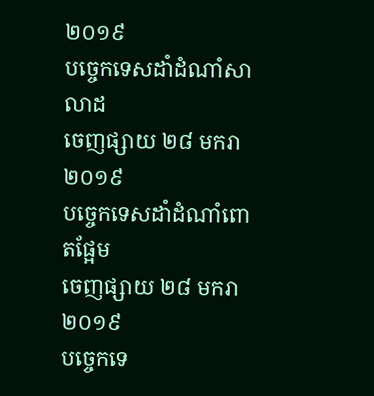២០១៩
បច្ចេកទេសដាំដំណាំសាលាដ
ចេញផ្សាយ ២៨ មករា ២០១៩
បច្ចេកទេសដាំដំណាំពោតផ្អែម
ចេញផ្សាយ ២៨ មករា ២០១៩
បច្ចេកទេ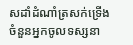សដាំដំណាំត្រសក់ទ្រើង
ចំនួនអ្នកចូលទស្សនា